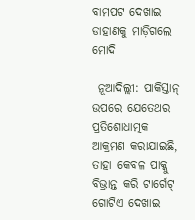ବାମପଟ ଦେଖାଇ ଡାହାଣକୁ ମାଡ଼ିଗଲେ ମୋଦି

 ନୂଆଦିଲ୍ଲୀ: ପାକିସ୍ତାନ୍ ଉପରେ ଯେତେଥର ପ୍ରତିଶୋଧାତ୍ମକ ଆକ୍ରମଣ କରାଯାଇଛି, ତାହା କେବଳ ପାକ୍କୁ ବିଭ୍ରାନ୍ତ କରି ଟାର୍ଗେଟ୍ ଗୋଟିଏ ଦେଖାଇ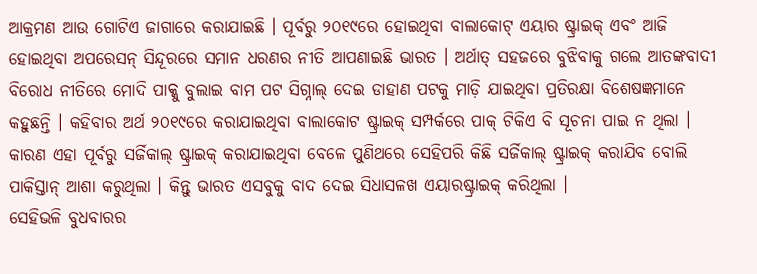ଆକ୍ରମଣ ଆଉ ଗୋଟିଏ ଜାଗାରେ କରାଯାଇଛି । ପୂର୍ବରୁ ୨୦୧୯ରେ ହୋଇଥିବା ବାଲାକୋଟ୍ ଏୟାର ଷ୍ଟ୍ରାଇକ୍ ଏବଂ ଆଜି ହୋଇଥିବା ଅପରେସନ୍ ସିନ୍ଦୂରରେ ସମାନ ଧରଣର ନୀତି ଆପଣାଇଛି ଭାରତ । ଅର୍ଥାତ୍ ସହଜରେ ବୁଝିବାକୁ ଗଲେ ଆତଙ୍କବାଦୀ ବିରୋଧ ନୀତିରେ ମୋଦି ପାକ୍କୁ ବୁଲାଇ ବାମ ପଟ ସିଗ୍ନାଲ୍ ଦେଇ ଡାହାଣ ପଟକୁ ମାଡ଼ି ଯାଇଥିବା ପ୍ରତିରକ୍ଷା ବିଶେଷଜ୍ଞମାନେ କହୁଛନ୍ତି । କହିବାର ଅର୍ଥ ୨୦୧୯ରେ କରାଯାଇଥିବା ବାଲାକୋଟ ଷ୍ଟ୍ରାଇକ୍ ସମ୍ପର୍କରେ ପାକ୍ ଟିକିଏ ବି ସୂଚନା ପାଇ ନ ଥିଲା । କାରଣ ଏହା ପୂର୍ବରୁ ସର୍ଜିକାଲ୍ ଷ୍ଟ୍ରାଇକ୍ କରାଯାଇଥିବା ବେଳେ ପୁଣିଥରେ ସେହିପରି କିଛି ସର୍ଜିକାଲ୍ ଷ୍ଟ୍ରାଇକ୍ କରାଯିବ ବୋଲି ପାକିସ୍ତାନ୍ ଆଶା କରୁଥିଲା । କିନ୍ତୁ ଭାରତ ଏସବୁକୁ ବାଦ ଦେଇ ସିଧାସଳଖ ଏୟାରଷ୍ଟ୍ରାଇକ୍ କରିଥିଲା ।
ସେହିଭଳି ବୁଧବାରର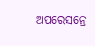ଅପରେସନ୍ରେ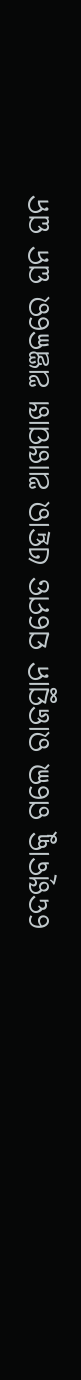ଦେଖିବାକୁ ଗଲେ ରାଜସ୍ଥାନ ସମେତ ଏହାର ଆଖପାଖ ଅଞ୍ଚଳରେ ଘନ ଘନ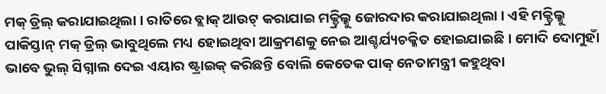ମକ୍ ଡ୍ରିଲ୍ କରାଯାଇଥିଲା । ରାତିରେ ବ୍ଲାକ୍ ଆଉଟ୍ କରାଯାଇ ମକ୍ଡ୍ରିଲ୍କୁ ଜୋରଦାର କରାଯାଇଥିଲା । ଏହି ମକ୍ଡ୍ରିଲ୍କୁ ପାକିସ୍ତାନ୍ ମକ୍ ଡ୍ରିଲ୍ ଭାବୁଥିଲେ ମଧ୍ୟ ହୋଇଥିବା ଆକ୍ରମଣକୁ ନେଇ ଆଶ୍ଚର୍ଯ୍ୟଚକ୍କିତ ହୋଇଯାଇଛି । ମୋଦି ଦୋମୁହାଁ ଭାବେ ଭୁଲ୍ ସିଗ୍ନାଲ ଦେଇ ଏୟାର ଷ୍ଟ୍ରାଇକ୍ କରିଛନ୍ତି ବୋଲି କେତେକ ପାକ୍ ନେତାମନ୍ତ୍ରୀ କହୁଥିବା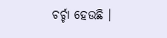ଚର୍ଚ୍ଚା ହେଉଛି ।